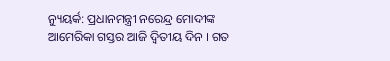ନ୍ୟୁୟର୍କ: ପ୍ରଧାନମନ୍ତ୍ରୀ ନରେନ୍ଦ୍ର ମୋଦୀଙ୍କ ଆମେରିକା ଗସ୍ତର ଆଜି ଦ୍ୱିତୀୟ ଦିନ । ଗତ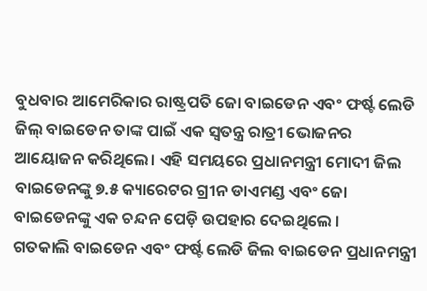ବୁଧବାର ଆମେରିକାର ରାଷ୍ଟ୍ରପତି ଜୋ ବାଇଡେନ ଏବଂ ଫର୍ଷ୍ଟ ଲେଡି ଜିଲ୍ ବାଇଡେନ ତାଙ୍କ ପାଇଁ ଏକ ସ୍ୱତନ୍ତ୍ର ରାତ୍ରୀ ଭୋଜନର ଆୟୋଜନ କରିଥିଲେ। ଏହି ସମୟରେ ପ୍ରଧାନମନ୍ତ୍ରୀ ମୋଦୀ ଜିଲ ବାଇଡେନଙ୍କୁ ୭.୫ କ୍ୟାରେଟର ଗ୍ରୀନ ଡାଏମଣ୍ଡ ଏବଂ ଜୋ ବାଇଡେନଙ୍କୁ ଏକ ଚନ୍ଦନ ପେଡ଼ି ଉପହାର ଦେଇଥିଲେ ।
ଗତକାଲି ବାଇଡେନ ଏବଂ ଫର୍ଷ୍ଟ ଲେଡି ଜିଲ ବାଇଡେନ ପ୍ରଧାନମନ୍ତ୍ରୀ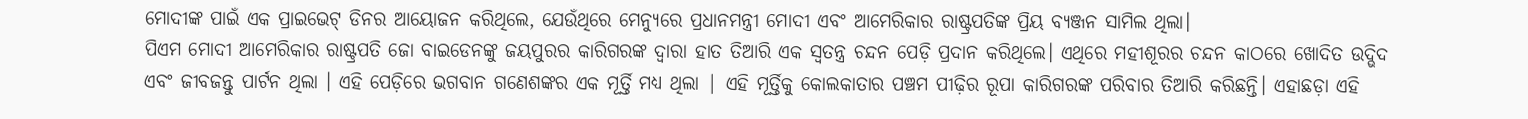ମୋଦୀଙ୍କ ପାଇଁ ଏକ ପ୍ରାଇଭେଟ୍ ଡିନର ଆୟୋଜନ କରିଥିଲେ, ଯେଉଁଥିରେ ମେନ୍ୟୁରେ ପ୍ରଧାନମନ୍ତ୍ରୀ ମୋଦୀ ଏବଂ ଆମେରିକାର ରାଷ୍ଟ୍ରପତିଙ୍କ ପ୍ରିୟ ବ୍ୟଞ୍ଜନ ସାମିଲ ଥିଲା।
ପିଏମ ମୋଦୀ ଆମେରିକାର ରାଷ୍ଟ୍ରପତି ଜୋ ବାଇଡେନଙ୍କୁ ଜୟପୁରର କାରିଗରଙ୍କ ଦ୍ୱାରା ହାତ ତିଆରି ଏକ ସ୍ୱତନ୍ତ୍ର ଚନ୍ଦନ ପେଡ଼ି ପ୍ରଦାନ କରିଥିଲେ। ଏଥିରେ ମହୀଶୂରର ଚନ୍ଦନ କାଠରେ ଖୋଦିତ ଉଦ୍ଭିଦ ଏବଂ ଜୀବଜନ୍ତୁ ପାର୍ଟନ ଥିଲା । ଏହି ପେଡ଼ିରେ ଭଗବାନ ଗଣେଶଙ୍କର ଏକ ମୂର୍ତ୍ତି ମଧ୍ୟ ଥିଲା | ଏହି ମୂର୍ତ୍ତିକୁ କୋଲକାତାର ପଞ୍ଚମ ପୀଢ଼ିର ରୂପା କାରିଗରଙ୍କ ପରିବାର ତିଆରି କରିଛନ୍ତି। ଏହାଛଡ଼ା ଏହି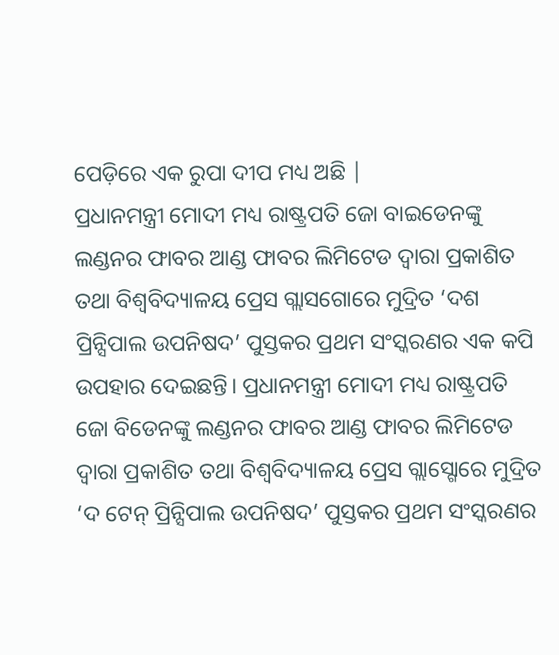ପେଡ଼ିରେ ଏକ ରୁପା ଦୀପ ମଧ୍ୟ ଅଛି |
ପ୍ରଧାନମନ୍ତ୍ରୀ ମୋଦୀ ମଧ୍ୟ ରାଷ୍ଟ୍ରପତି ଜୋ ବାଇଡେନଙ୍କୁ ଲଣ୍ଡନର ଫାବର ଆଣ୍ଡ ଫାବର ଲିମିଟେଡ ଦ୍ୱାରା ପ୍ରକାଶିତ ତଥା ବିଶ୍ୱବିଦ୍ୟାଳୟ ପ୍ରେସ ଗ୍ଲାସଗୋରେ ମୁଦ୍ରିତ ‘ଦଶ ପ୍ରିନ୍ସିପାଲ ଉପନିଷଦ’ ପୁସ୍ତକର ପ୍ରଥମ ସଂସ୍କରଣର ଏକ କପି ଉପହାର ଦେଇଛନ୍ତି। ପ୍ରଧାନମନ୍ତ୍ରୀ ମୋଦୀ ମଧ୍ୟ ରାଷ୍ଟ୍ରପତି ଜୋ ବିଡେନଙ୍କୁ ଲଣ୍ଡନର ଫାବର ଆଣ୍ଡ ଫାବର ଲିମିଟେଡ ଦ୍ୱାରା ପ୍ରକାଶିତ ତଥା ବିଶ୍ୱବିଦ୍ୟାଳୟ ପ୍ରେସ ଗ୍ଲାସ୍ଗୋରେ ମୁଦ୍ରିତ ‘ଦ ଟେନ୍ ପ୍ରିନ୍ସିପାଲ ଉପନିଷଦ’ ପୁସ୍ତକର ପ୍ରଥମ ସଂସ୍କରଣର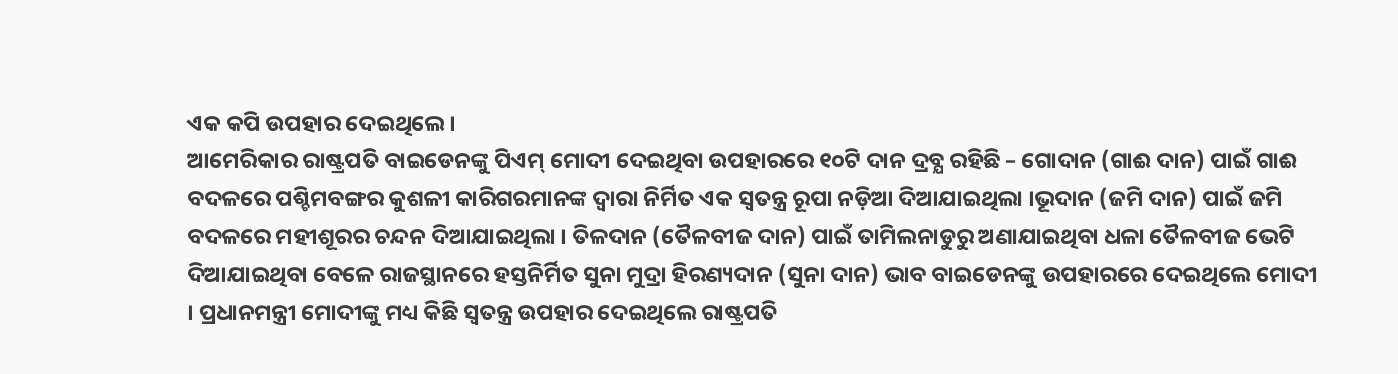ଏକ କପି ଉପହାର ଦେଇଥିଲେ ।
ଆମେରିକାର ରାଷ୍ଟ୍ରପତି ବାଇଡେନଙ୍କୁ ପିଏମ୍ ମୋଦୀ ଦେଇଥିବା ଉପହାରରେ ୧୦ଟି ଦାନ ଦ୍ରବ୍ଯ ରହିଛି – ଗୋଦାନ (ଗାଈ ଦାନ) ପାଇଁ ଗାଈ ବଦଳରେ ପଶ୍ଚିମବଙ୍ଗର କୁଶଳୀ କାରିଗରମାନଙ୍କ ଦ୍ୱାରା ନିର୍ମିତ ଏକ ସ୍ୱତନ୍ତ୍ର ରୂପା ନଡ଼ିଆ ଦିଆଯାଇଥିଲା ।ଭୂଦାନ (ଜମି ଦାନ) ପାଇଁ ଜମି ବଦଳରେ ମହୀଶୂରର ଚନ୍ଦନ ଦିଆଯାଇଥିଲା । ତିଳଦାନ (ତୈଳବୀଜ ଦାନ) ପାଇଁ ତାମିଲନାଡୁରୁ ଅଣାଯାଇଥିବା ଧଳା ତୈଳବୀଜ ଭେଟି ଦିଆଯାଇଥିବା ବେଳେ ରାଜସ୍ଥାନରେ ହସ୍ତନିର୍ମିତ ସୁନା ମୁଦ୍ରା ହିରଣ୍ୟଦାନ (ସୁନା ଦାନ) ଭାବ ବାଇଡେନଙ୍କୁ ଉପହାରରେ ଦେଇଥିଲେ ମୋଦୀ । ପ୍ରଧାନମନ୍ତ୍ରୀ ମୋଦୀଙ୍କୁ ମଧ୍ୟ କିଛି ସ୍ବତନ୍ତ୍ର ଉପହାର ଦେଇଥିଲେ ରାଷ୍ଟ୍ରପତି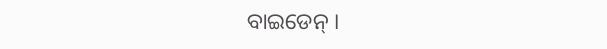ବାଇଡେନ୍ ।